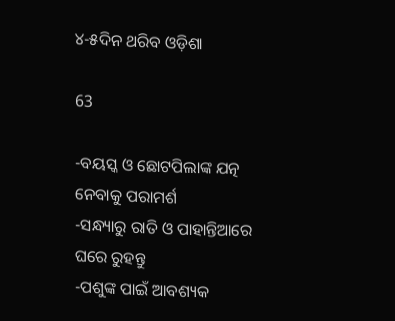୪-୫ଦିନ ଥରିବ ଓଡ଼ିଶା

63

-ବୟସ୍କ ଓ ଛୋଟପିଲାଙ୍କ ଯତ୍ନ ନେବାକୁ ପରାମର୍ଶ
-ସନ୍ଧ୍ୟାରୁ ରାତି ଓ ପାହାନ୍ତିଆରେ ଘରେ ରୁହନ୍ତୁ
-ପଶୁଙ୍କ ପାଇଁ ଆବଶ୍ୟକ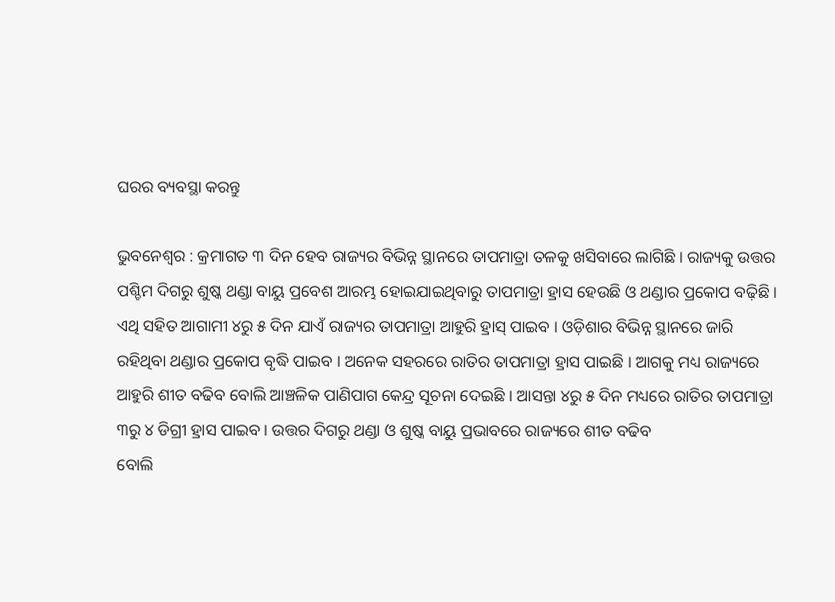ଘରର ବ୍ୟବସ୍ଥା କରନ୍ତୁ

ଭୁବନେଶ୍ୱର : କ୍ରମାଗତ ୩ ଦିନ ହେବ ରାଜ୍ୟର ବିଭିନ୍ନ ସ୍ଥାନରେ ତାପମାତ୍ରା ତଳକୁ ଖସିବାରେ ଲାଗିଛି । ରାଜ୍ୟକୁ ଉତ୍ତର ପଶ୍ଚିମ ଦିଗରୁ ଶୁଷ୍କ ଥଣ୍ଡା ବାୟୁ ପ୍ରବେଶ ଆରମ୍ଭ ହୋଇଯାଇଥିବାରୁ ତାପମାତ୍ରା ହ୍ରାସ ହେଉଛି ଓ ଥଣ୍ଡାର ପ୍ରକୋପ ବଢ଼ିଛି । ଏଥି ସହିତ ଆଗାମୀ ୪ରୁ ୫ ଦିନ ଯାଏଁ ରାଜ୍ୟର ତାପମାତ୍ରା ଆହୁରି ହ୍ରାସ୍ ପାଇବ । ଓଡ଼ିଶାର ବିଭିନ୍ନ ସ୍ଥାନରେ ଜାରି ରହିଥିବା ଥଣ୍ଡାର ପ୍ରକୋପ ବୃଦ୍ଧି ପାଇବ । ଅନେକ ସହରରେ ରାତିର ତାପମାତ୍ରା ହ୍ରାସ ପାଇଛି । ଆଗକୁ ମଧ୍ୟ ରାଜ୍ୟରେ ଆହୁରି ଶୀତ ବଢିବ ବୋଲି ଆଞ୍ଚଳିକ ପାଣିପାଗ କେନ୍ଦ୍ର ସୂଚନା ଦେଇଛି । ଆସନ୍ତା ୪ରୁ ୫ ଦିନ ମଧ୍ୟରେ ରାତିର ତାପମାତ୍ରା ୩ରୁ ୪ ଡିଗ୍ରୀ ହ୍ରାସ ପାଇବ । ଉତ୍ତର ଦିଗରୁ ଥଣ୍ଡା ଓ ଶୁଷ୍କ ବାୟୁ ପ୍ରଭାବରେ ରାଜ୍ୟରେ ଶୀତ ବଢିବ
ବୋଲି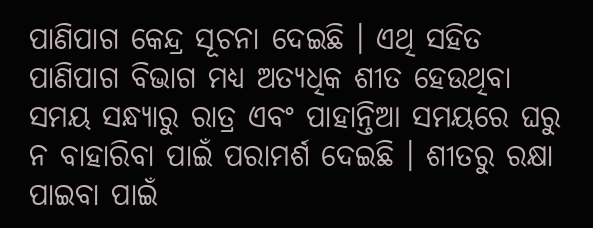ପାଣିପାଗ କେନ୍ଦ୍ର ସୂଚନା ଦେଇଛି । ଏଥି ସହିତ ପାଣିପାଗ ବିଭାଗ ମଧ୍ୟ ଅତ୍ୟଧିକ ଶୀତ ହେଉଥିବା ସମୟ ସନ୍ଧ୍ୟାରୁ ରାତ୍ର ଏବଂ ପାହାନ୍ତିଆ ସମୟରେ ଘରୁ ନ ବାହାରିବା ପାଇଁ ପରାମର୍ଶ ଦେଇଛି । ଶୀତରୁ ରକ୍ଷା ପାଇବା ପାଇଁ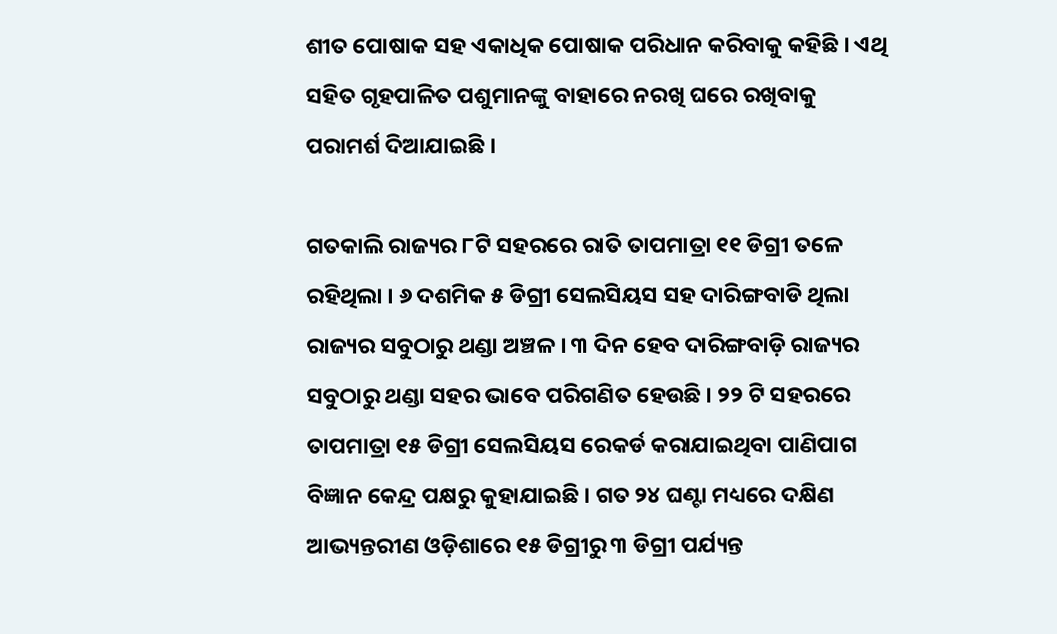ଶୀତ ପୋଷାକ ସହ ଏକାଧିକ ପୋଷାକ ପରିଧାନ କରିବାକୁ କହିଛି । ଏଥି ସହିତ ଗୃହପାଳିତ ପଶୁମାନଙ୍କୁ ବାହାରେ ନରଖି ଘରେ ରଖିବାକୁ ପରାମର୍ଶ ଦିଆଯାଇଛି ।

ଗତକାଲି ରାଜ୍ୟର ୮ଟି ସହରରେ ରାତି ତାପମାତ୍ରା ୧୧ ଡିଗ୍ରୀ ତଳେ ରହିଥିଲା । ୬ ଦଶମିକ ୫ ଡିଗ୍ରୀ ସେଲସିୟସ ସହ ଦାରିଙ୍ଗବାଡି ଥିଲା ରାଜ୍ୟର ସବୁଠାରୁ ଥଣ୍ଡା ଅଞ୍ଚଳ । ୩ ଦିନ ହେବ ଦାରିଙ୍ଗବାଡ଼ି ରାଜ୍ୟର ସବୁଠାରୁ ଥଣ୍ଡା ସହର ଭାବେ ପରିଗଣିତ ହେଉଛି । ୨୨ ଟି ସହରରେ ତାପମାତ୍ରା ୧୫ ଡିଗ୍ରୀ ସେଲସିୟସ ରେକର୍ଡ କରାଯାଇଥିବା ପାଣିପାଗ ବିଜ୍ଞାନ କେନ୍ଦ୍ର ପକ୍ଷରୁ କୁହାଯାଇଛି । ଗତ ୨୪ ଘଣ୍ଟା ମଧ୍ୟରେ ଦକ୍ଷିଣ ଆଭ୍ୟନ୍ତରୀଣ ଓଡ଼ିଶାରେ ୧୫ ଡିଗ୍ରୀରୁ ୩ ଡିଗ୍ରୀ ପର୍ଯ୍ୟନ୍ତ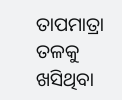ତାପମାତ୍ରା ତଳକୁ ଖସିଥିବା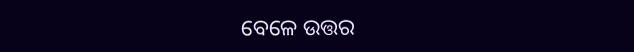ବେଳେ ଉତ୍ତର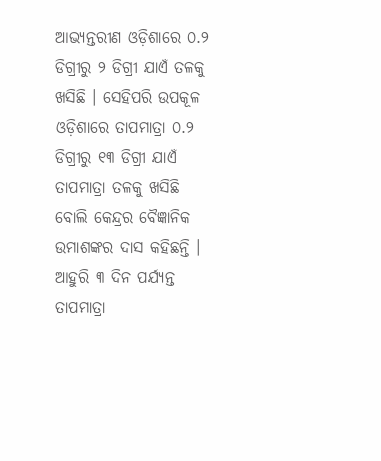ଆଭ୍ୟନ୍ତରୀଣ ଓଡ଼ିଶାରେ ୦.୨ ଡିଗ୍ରୀରୁ ୨ ଡିଗ୍ରୀ ଯାଏଁ ତଳକୁ ଖସିଛି । ସେହିପରି ଉପକୂଳ ଓଡ଼ିଶାରେ ତାପମାତ୍ରା ୦.୨ ଡିଗ୍ରୀରୁ ୧୩ ଡିଗ୍ରୀ ଯାଏଁ ତାପମାତ୍ରା ତଳକୁ ଖସିଛି ବୋଲି କେନ୍ଦ୍ରର ବୈଜ୍ଞାନିକ ଉମାଶଙ୍କର ଦାସ କହିଛନ୍ତି । ଆହୁରି ୩ ଦିନ ପର୍ଯ୍ୟନ୍ତ ତାପମାତ୍ରା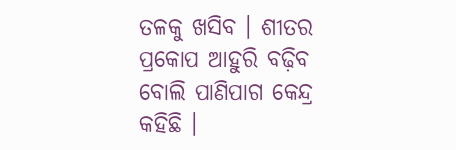ତଳକୁ ଖସିବ । ଶୀତର ପ୍ରକୋପ ଆହୁରି ବଢ଼ିବ ବୋଲି ପାଣିପାଗ କେନ୍ଦ୍ର କହିଛି ।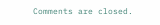Comments are closed.